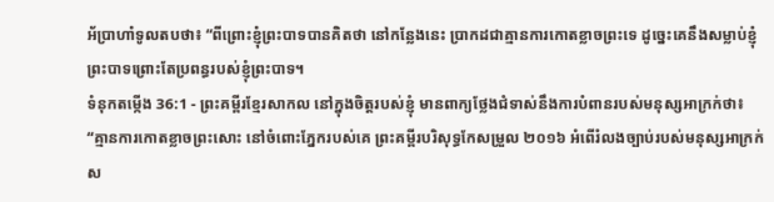អ័ប្រាហាំទូលតបថា៖ “ពីព្រោះខ្ញុំព្រះបាទបានគិតថា នៅកន្លែងនេះ ប្រាកដជាគ្មានការកោតខ្លាចព្រះទេ ដូច្នេះគេនឹងសម្លាប់ខ្ញុំព្រះបាទព្រោះតែប្រពន្ធរបស់ខ្ញុំព្រះបាទ។
ទំនុកតម្កើង 36:1 - ព្រះគម្ពីរខ្មែរសាកល នៅក្នុងចិត្តរបស់ខ្ញុំ មានពាក្យថ្លែងជំទាស់នឹងការបំពានរបស់មនុស្សអាក្រក់ថា៖ “គ្មានការកោតខ្លាចព្រះសោះ នៅចំពោះភ្នែករបស់គេ ព្រះគម្ពីរបរិសុទ្ធកែសម្រួល ២០១៦ អំពើរំលងច្បាប់របស់មនុស្សអាក្រក់ ស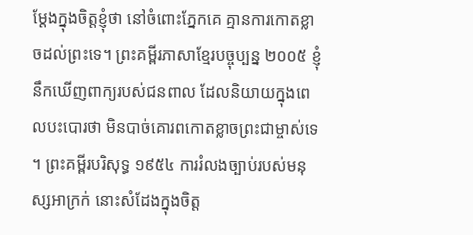ម្ដែងក្នុងចិត្តខ្ញុំថា នៅចំពោះភ្នែកគេ គ្មានការកោតខ្លាចដល់ព្រះទេ។ ព្រះគម្ពីរភាសាខ្មែរបច្ចុប្បន្ន ២០០៥ ខ្ញុំនឹកឃើញពាក្យរបស់ជនពាល ដែលនិយាយក្នុងពេលបះបោរថា មិនបាច់គោរពកោតខ្លាចព្រះជាម្ចាស់ទេ ។ ព្រះគម្ពីរបរិសុទ្ធ ១៩៥៤ ការរំលងច្បាប់របស់មនុស្សអាក្រក់ នោះសំដែងក្នុងចិត្ត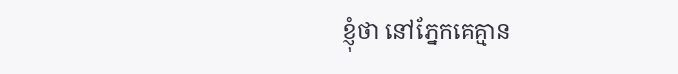ខ្ញុំថា នៅភ្នែកគេគ្មាន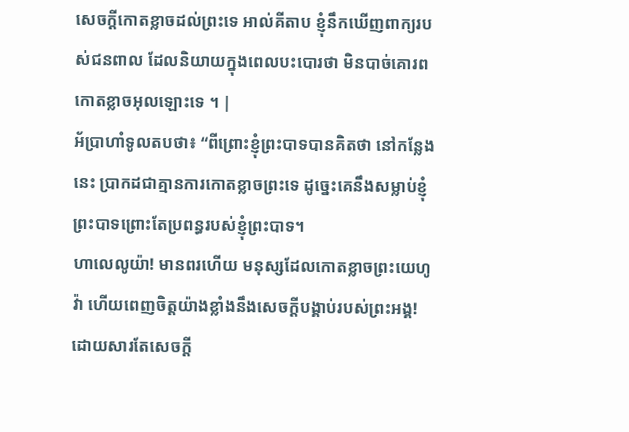សេចក្ដីកោតខ្លាចដល់ព្រះទេ អាល់គីតាប ខ្ញុំនឹកឃើញពាក្យរបស់ជនពាល ដែលនិយាយក្នុងពេលបះបោរថា មិនបាច់គោរពកោតខ្លាចអុលឡោះទេ ។ |
អ័ប្រាហាំទូលតបថា៖ “ពីព្រោះខ្ញុំព្រះបាទបានគិតថា នៅកន្លែងនេះ ប្រាកដជាគ្មានការកោតខ្លាចព្រះទេ ដូច្នេះគេនឹងសម្លាប់ខ្ញុំព្រះបាទព្រោះតែប្រពន្ធរបស់ខ្ញុំព្រះបាទ។
ហាលេលូយ៉ា! មានពរហើយ មនុស្សដែលកោតខ្លាចព្រះយេហូវ៉ា ហើយពេញចិត្តយ៉ាងខ្លាំងនឹងសេចក្ដីបង្គាប់របស់ព្រះអង្គ!
ដោយសារតែសេចក្ដី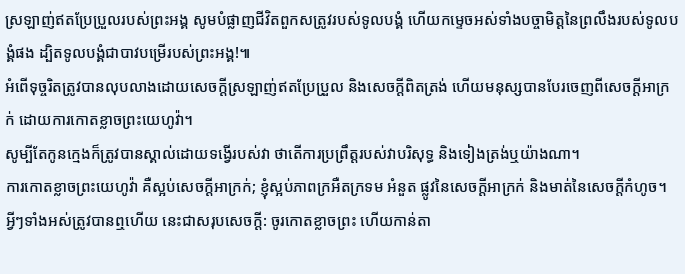ស្រឡាញ់ឥតប្រែប្រួលរបស់ព្រះអង្គ សូមបំផ្លាញជីវិតពួកសត្រូវរបស់ទូលបង្គំ ហើយកម្ទេចអស់ទាំងបច្ចាមិត្តនៃព្រលឹងរបស់ទូលបង្គំផង ដ្បិតទូលបង្គំជាបាវបម្រើរបស់ព្រះអង្គ!៕
អំពើទុច្ចរិតត្រូវបានលុបលាងដោយសេចក្ដីស្រឡាញ់ឥតប្រែប្រួល និងសេចក្ដីពិតត្រង់ ហើយមនុស្សបានបែរចេញពីសេចក្ដីអាក្រក់ ដោយការកោតខ្លាចព្រះយេហូវ៉ា។
សូម្បីតែកូនក្មេងក៏ត្រូវបានស្គាល់ដោយទង្វើរបស់វា ថាតើការប្រព្រឹត្តរបស់វាបរិសុទ្ធ និងទៀងត្រង់ឬយ៉ាងណា។
ការកោតខ្លាចព្រះយេហូវ៉ា គឺស្អប់សេចក្ដីអាក្រក់; ខ្ញុំស្អប់ភាពក្រអឺតក្រទម អំនួត ផ្លូវនៃសេចក្ដីអាក្រក់ និងមាត់នៃសេចក្ដីកំហូច។
អ្វីៗទាំងអស់ត្រូវបានឮហើយ នេះជាសរុបសេចក្ដី: ចូរកោតខ្លាចព្រះ ហើយកាន់តា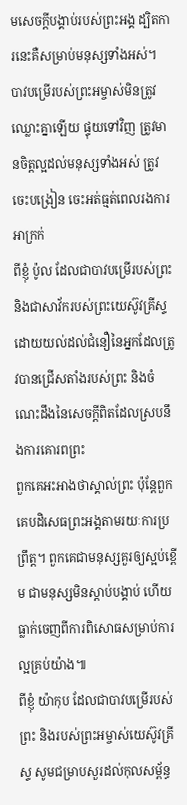មសេចក្ដីបង្គាប់របស់ព្រះអង្គ ដ្បិតការនេះគឺសម្រាប់មនុស្សទាំងអស់។
បាវបម្រើរបស់ព្រះអម្ចាស់មិនត្រូវឈ្លោះគ្នាឡើយ ផ្ទុយទៅវិញ ត្រូវមានចិត្តល្អដល់មនុស្សទាំងអស់ ត្រូវចេះបង្រៀន ចេះអត់ធ្មត់ពេលរងការអាក្រក់
ពីខ្ញុំ ប៉ូល ដែលជាបាវបម្រើរបស់ព្រះ និងជាសាវ័ករបស់ព្រះយេស៊ូវគ្រីស្ទ ដោយយល់ដល់ជំនឿនៃអ្នកដែលត្រូវបានជ្រើសតាំងរបស់ព្រះ និងចំណេះដឹងនៃសេចក្ដីពិតដែលស្របនឹងការគោរពព្រះ
ពួកគេអះអាងថាស្គាល់ព្រះ ប៉ុន្តែពួកគេបដិសេធព្រះអង្គតាមរយៈការប្រព្រឹត្ត។ ពួកគេជាមនុស្សគួរឲ្យស្អប់ខ្ពើម ជាមនុស្សមិនស្ដាប់បង្គាប់ ហើយធ្លាក់ចេញពីការពិសោធសម្រាប់ការល្អគ្រប់យ៉ាង៕
ពីខ្ញុំ យ៉ាកុប ដែលជាបាវបម្រើរបស់ព្រះ និងរបស់ព្រះអម្ចាស់យេស៊ូវគ្រីស្ទ សូមជម្រាបសួរដល់កុលសម្ព័ន្ធ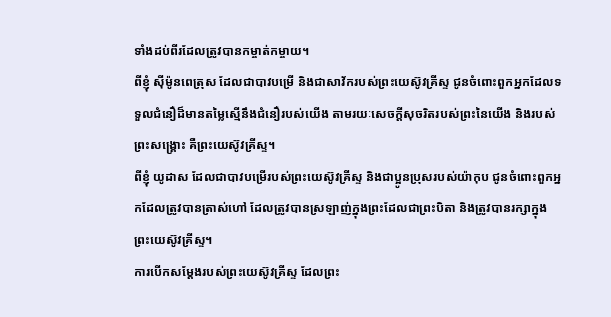ទាំងដប់ពីរដែលត្រូវបានកម្ចាត់កម្ចាយ។
ពីខ្ញុំ ស៊ីម៉ូនពេត្រុស ដែលជាបាវបម្រើ និងជាសាវ័ករបស់ព្រះយេស៊ូវគ្រីស្ទ ជូនចំពោះពួកអ្នកដែលទទួលជំនឿដ៏មានតម្លៃស្មើនឹងជំនឿរបស់យើង តាមរយៈសេចក្ដីសុចរិតរបស់ព្រះនៃយើង និងរបស់ព្រះសង្គ្រោះ គឺព្រះយេស៊ូវគ្រីស្ទ។
ពីខ្ញុំ យូដាស ដែលជាបាវបម្រើរបស់ព្រះយេស៊ូវគ្រីស្ទ និងជាប្អូនប្រុសរបស់យ៉ាកុប ជូនចំពោះពួកអ្នកដែលត្រូវបានត្រាស់ហៅ ដែលត្រូវបានស្រឡាញ់ក្នុងព្រះដែលជាព្រះបិតា និងត្រូវបានរក្សាក្នុងព្រះយេស៊ូវគ្រីស្ទ។
ការបើកសម្ដែងរបស់ព្រះយេស៊ូវគ្រីស្ទ ដែលព្រះ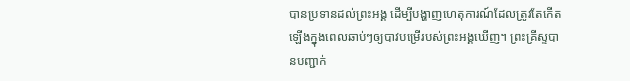បានប្រទានដល់ព្រះអង្គ ដើម្បីបង្ហាញហេតុការណ៍ដែលត្រូវតែកើតឡើងក្នុងពេលឆាប់ៗឲ្យបាវបម្រើរបស់ព្រះអង្គឃើញ។ ព្រះគ្រីស្ទបានបញ្ជាក់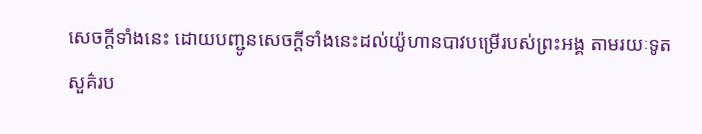សេចក្ដីទាំងនេះ ដោយបញ្ជូនសេចក្ដីទាំងនេះដល់យ៉ូហានបាវបម្រើរបស់ព្រះអង្គ តាមរយៈទូតសួគ៌រប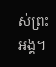ស់ព្រះអង្គ។